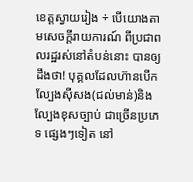ខេត្តស្វាយរៀង ÷ បើយោងតាមសេចក្តីរាយការណ៍ ពីប្រជាពលរដ្ឋរស់នៅតំបន់នោះ បានឲ្យដឹងថា! បុគ្គលដែលហ៊ានបើកល្បែងសុីសង(ជល់មាន់)និងល្បែងខុសច្បាប់ ជាច្រើនប្រភេទ ផ្សេងៗទៀត នៅ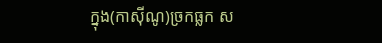ក្នុង(កាស៊ីណូ)ច្រកធ្លក ស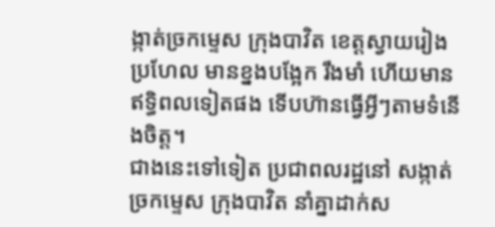ង្កាត់ច្រកម្ទេស ក្រុងបាវិត ខេត្តស្វាយរៀង ប្រហែល មានខ្នងបង្អែក រឹងមាំ ហើយមានឥទ្ធិពលទៀតផង ទើបហ៊ានធ្វើអ្វីៗតាមទំនើងចិត្ត។
ជាងនេះទៅទៀត ប្រជាពលរដ្ឋនៅ សង្កាត់ច្រកម្ទេស ក្រុងបាវិត នាំគ្នាដាក់ស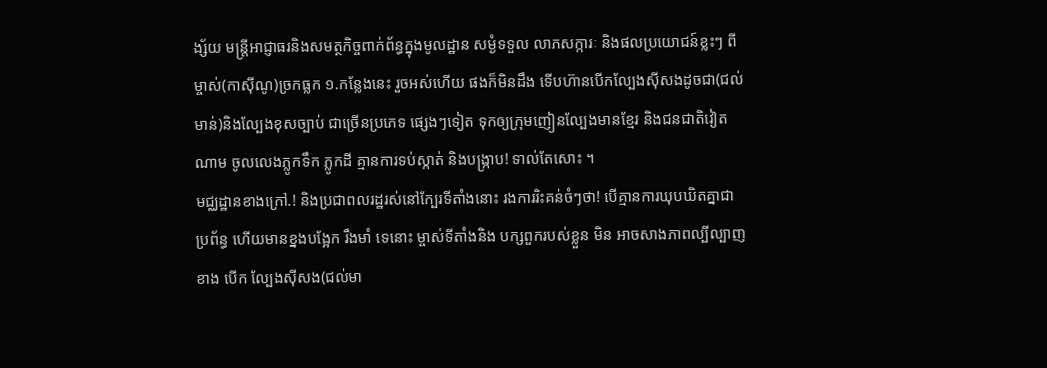ង្ស័យ មន្ត្រីអាជ្ញាធរនិងសមត្ថកិច្ចពាក់ព័ន្ធក្នុងមូលដ្ឋាន សម្ងំទទួល លាភសក្ការៈ និងផលប្រយោជន៍ខ្លះៗ ពីម្ចាស់(កាស៊ីណូ)ច្រកធ្លក ១.កន្លែងនេះ រួចអស់ហើយ ផងក៏មិនដឹង ទើបហ៊ានបើកល្បែងស៊ីសងដូចជា(ជល់មាន់)និងល្បែងខុសច្បាប់ ជាច្រើនប្រភេទ ផ្សេងៗទៀត ទុកឲ្យក្រុមញៀនល្បែងមានខ្មែរ និងជនជាតិវៀតណាម ចូលលេងភ្លូកទឹក ភ្លូកដី គ្មានការទប់ស្កាត់ និងបង្ក្រាប! ទាល់តែសោះ ។
មជ្ឈដ្ឋានខាងក្រៅ.! និងប្រជាពលរដ្ឋរស់នៅក្បែរទីតាំងនោះ រងការរិះគន់ចំៗថា! បើគ្មានការឃុបឃិតគ្នាជា ប្រព័ន្ធ ហើយមានខ្នងបង្អែក រឹងមាំ ទេនោះ ម្ចាស់ទីតាំងនិង បក្សពួករបស់ខ្លួន មិន អាចសាងភាពល្បីល្បាញខាង បើក ល្បែងស៊ីសង(ជល់មា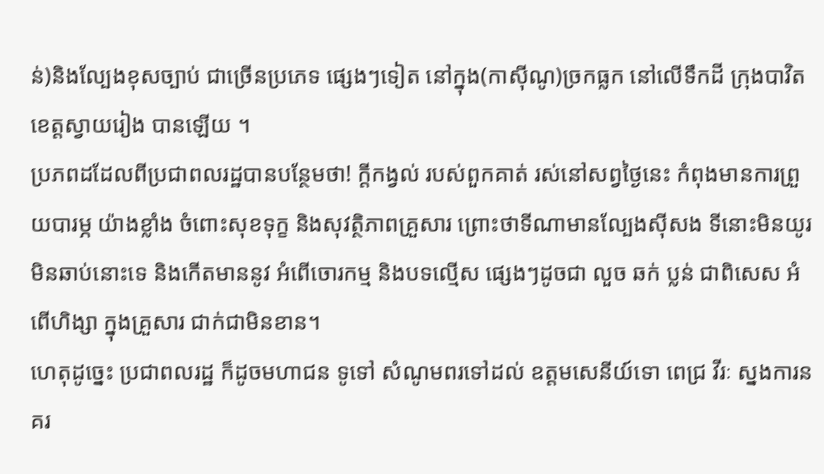ន់)និងល្បែងខុសច្បាប់ ជាច្រើនប្រភេទ ផ្សេងៗទៀត នៅក្នុង(កាស៊ីណូ)ច្រកធ្លក នៅលើទឹកដី ក្រុងបាវិត ខេត្តស្វាយរៀង បានឡើយ ។
ប្រភពដដែលពីប្រជាពលរដ្ឋបានបន្ថែមថា! ក្តីកង្វល់ របស់ពួកគាត់ រស់នៅសព្វថ្ងៃនេះ កំពុងមានការព្រួយបារម្ភ យ៉ាងខ្លាំង ចំពោះសុខទុក្ខ និងសុវត្ថិភាពគ្រួសារ ព្រោះថាទីណាមានល្បែងស៊ីសង ទីនោះមិនយូរមិនឆាប់នោះទេ និងកើតមាននូវ អំពើចោរកម្ម និងបទល្មើស ផ្សេងៗដូចជា លួច ឆក់ ប្លន់ ជាពិសេស អំពើហិង្សា ក្នុងគ្រួសារ ជាក់ជាមិនខាន។
ហេតុដូច្នេះ ប្រជាពលរដ្ឋ ក៏ដូចមហាជន ទូទៅ សំណូមពរទៅដល់ ឧត្តមសេនីយ៍ទោ ពេជ្រ វីរៈ ស្នងការនគរ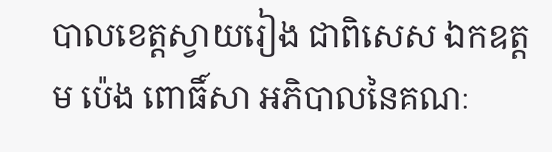បាលខេត្តស្វាយរៀង ជាពិសេស ឯកឧត្តម ប៉េង ពោធិ៍សា អភិបាលនៃគណៈ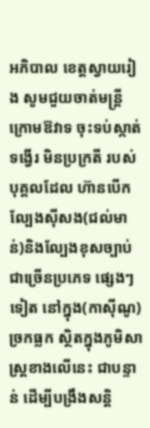អភិបាល ខេត្តស្វាយរៀង សូមជួយចាត់មន្ត្រី ក្រោមឱវាទ ចុះទប់ស្កាត់ទង្វើរ មិនប្រក្រតី របស់ បុគ្គលដែល ហ៊ានបើកល្បែងសុីសង(ជល់មាន់)និងល្បែងខុសច្បាប់ ជាច្រើនប្រភេទ ផ្សេងៗទៀត នៅក្នុង(កាស៊ីណូ)ច្រកធ្លក ស្ថិតក្នុងភូមិសាស្ត្រខាងលើនេះ ជាបន្ទាន់ ដើម្បីបង្រឹងសន្តិ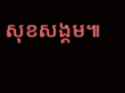សុខសង្គម៕